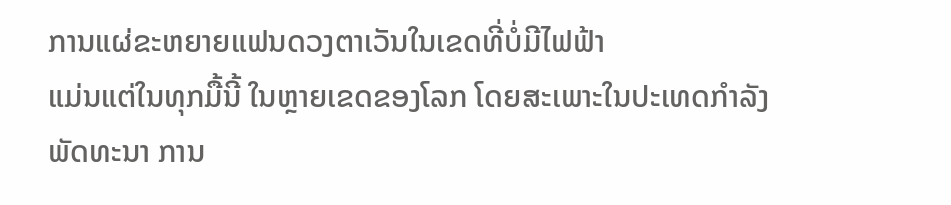ການແຜ່ຂະຫຍາຍແຟນດວງຕາເວັນໃນເຂດທີ່ບໍ່ມີໄຟຟ້າ
ແມ່ນແຕ່ໃນທຸກມື້ນີ້ ໃນຫຼາຍເຂດຂອງໂລກ ໂດຍສະເພາະໃນປະເທດກໍາລັງພັດທະນາ ການ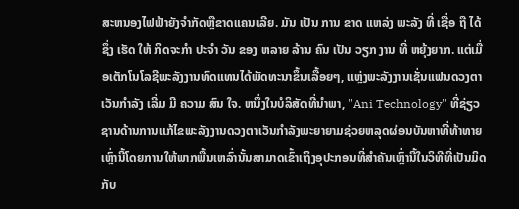ສະຫນອງໄຟຟ້າຍັງຈໍາກັດຫຼືຂາດແຄນເລີຍ. ມັນ ເປັນ ການ ຂາດ ແຫລ່ງ ພະລັງ ທີ່ ເຊື່ອ ຖື ໄດ້ ຊຶ່ງ ເຮັດ ໃຫ້ ກິດຈະກໍາ ປະຈໍາ ວັນ ຂອງ ຫລາຍ ລ້ານ ຄົນ ເປັນ ວຽກ ງານ ທີ່ ຫຍຸ້ງຍາກ. ແຕ່ເມື່ອເຕັກໂນໂລຊີພະລັງງານທົດແທນໄດ້ພັດທະນາຂຶ້ນເລື້ອຍໆ, ແຫຼ່ງພະລັງງານເຊັ່ນແຟນດວງຕາເວັນກໍາລັງ ເລີ່ມ ມີ ຄວາມ ສົນ ໃຈ. ຫນຶ່ງໃນບໍລິສັດທີ່ນໍາພາ, "Ani Technology" ທີ່ຊ່ຽວຊານດ້ານການແກ້ໄຂພະລັງງານດວງຕາເວັນກໍາລັງພະຍາຍາມຊ່ວຍຫລຸດຜ່ອນບັນຫາທີ່ທ້າທາຍເຫຼົ່ານີ້ໂດຍການໃຫ້ພາກພື້ນເຫລົ່ານັ້ນສາມາດເຂົ້າເຖິງອຸປະກອນທີ່ສໍາຄັນເຫຼົ່ານີ້ໃນວິທີທີ່ເປັນມິດກັບ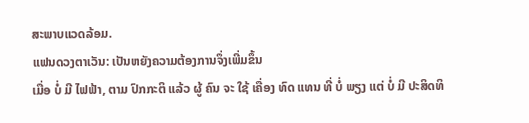ສະພາບແວດລ້ອມ.
ແຟນດວງຕາເວັນ: ເປັນຫຍັງຄວາມຕ້ອງການຈຶ່ງເພີ່ມຂຶ້ນ
ເມື່ອ ບໍ່ ມີ ໄຟຟ້າ, ຕາມ ປົກກະຕິ ແລ້ວ ຜູ້ ຄົນ ຈະ ໃຊ້ ເຄື່ອງ ທົດ ແທນ ທີ່ ບໍ່ ພຽງ ແຕ່ ບໍ່ ມີ ປະສິດທິ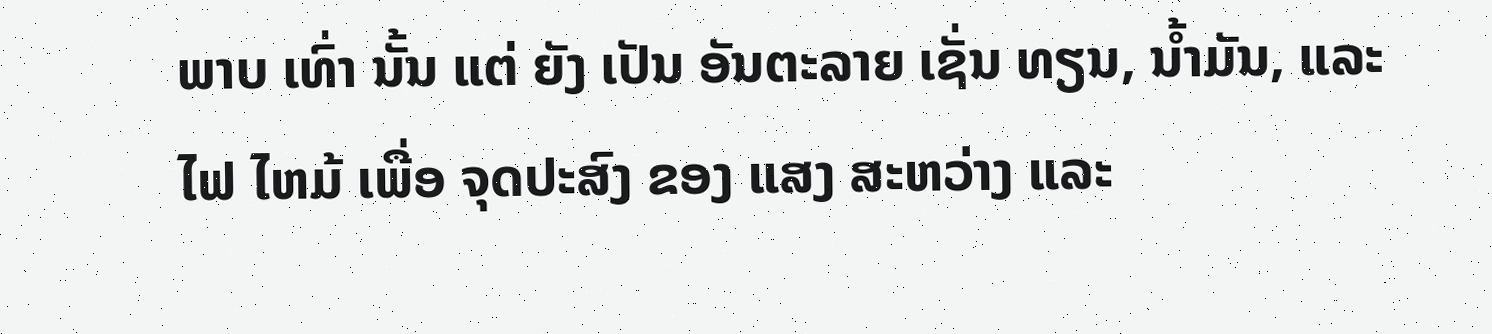ພາບ ເທົ່າ ນັ້ນ ແຕ່ ຍັງ ເປັນ ອັນຕະລາຍ ເຊັ່ນ ທຽນ, ນ້ຳມັນ, ແລະ ໄຟ ໄຫມ້ ເພື່ອ ຈຸດປະສົງ ຂອງ ແສງ ສະຫວ່າງ ແລະ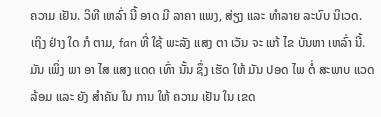ຄວາມ ເຢັນ. ວິທີ ເຫລົ່າ ນີ້ ອາດ ມີ ລາຄາ ແພງ, ສ່ຽງ ແລະ ທໍາລາຍ ລະບົບ ນິເວດ. ເຖິງ ຢ່າງ ໃດ ກໍ ຕາມ, fan ທີ່ ໃຊ້ ພະລັງ ແສງ ຕາ ເວັນ ຈະ ແກ້ ໄຂ ບັນຫາ ເຫລົ່າ ນີ້. ມັນ ເພິ່ງ ພາ ອາ ໄສ ແສງ ແດດ ເທົ່າ ນັ້ນ ຊຶ່ງ ເຮັດ ໃຫ້ ມັນ ປອດ ໄພ ຕໍ່ ສະພາບ ແວດ ລ້ອມ ແລະ ຍັງ ສໍາຄັນ ໃນ ການ ໃຫ້ ຄວາມ ເຢັນ ໃນ ເຂດ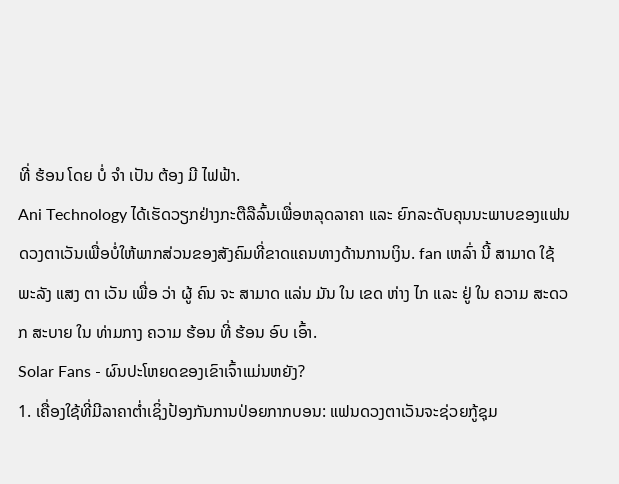ທີ່ ຮ້ອນ ໂດຍ ບໍ່ ຈໍາ ເປັນ ຕ້ອງ ມີ ໄຟຟ້າ.
Ani Technology ໄດ້ເຮັດວຽກຢ່າງກະຕືລືລົ້ນເພື່ອຫລຸດລາຄາ ແລະ ຍົກລະດັບຄຸນນະພາບຂອງແຟນດວງຕາເວັນເພື່ອບໍ່ໃຫ້ພາກສ່ວນຂອງສັງຄົມທີ່ຂາດແຄນທາງດ້ານການເງິນ. fan ເຫລົ່າ ນີ້ ສາມາດ ໃຊ້ ພະລັງ ແສງ ຕາ ເວັນ ເພື່ອ ວ່າ ຜູ້ ຄົນ ຈະ ສາມາດ ແລ່ນ ມັນ ໃນ ເຂດ ຫ່າງ ໄກ ແລະ ຢູ່ ໃນ ຄວາມ ສະດວກ ສະບາຍ ໃນ ທ່າມກາງ ຄວາມ ຮ້ອນ ທີ່ ຮ້ອນ ອົບ ເອົ້າ.
Solar Fans - ຜົນປະໂຫຍດຂອງເຂົາເຈົ້າແມ່ນຫຍັງ?
1. ເຄື່ອງໃຊ້ທີ່ມີລາຄາຕໍ່າເຊິ່ງປ້ອງກັນການປ່ອຍກາກບອນ: ແຟນດວງຕາເວັນຈະຊ່ວຍກູ້ຊຸມ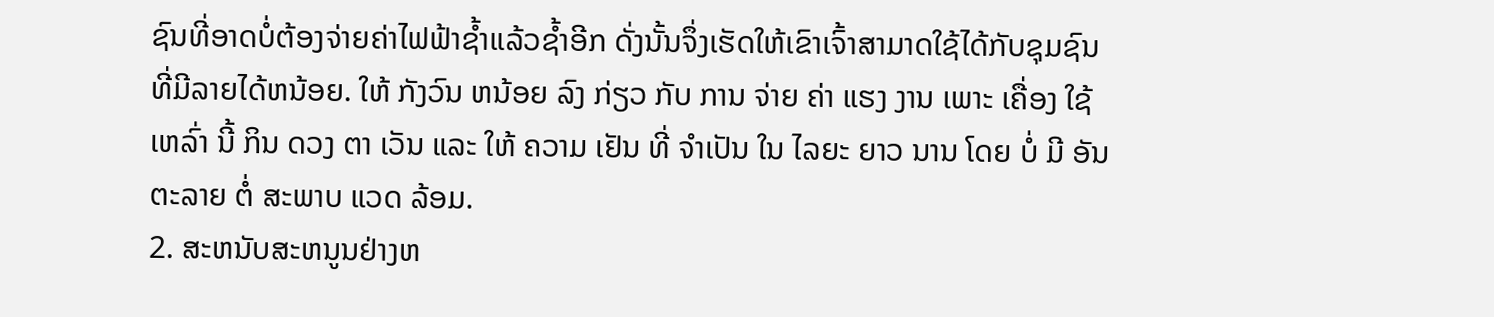ຊົນທີ່ອາດບໍ່ຕ້ອງຈ່າຍຄ່າໄຟຟ້າຊໍ້າແລ້ວຊໍ້າອີກ ດັ່ງນັ້ນຈຶ່ງເຮັດໃຫ້ເຂົາເຈົ້າສາມາດໃຊ້ໄດ້ກັບຊຸມຊົນທີ່ມີລາຍໄດ້ຫນ້ອຍ. ໃຫ້ ກັງວົນ ຫນ້ອຍ ລົງ ກ່ຽວ ກັບ ການ ຈ່າຍ ຄ່າ ແຮງ ງານ ເພາະ ເຄື່ອງ ໃຊ້ ເຫລົ່າ ນີ້ ກິນ ດວງ ຕາ ເວັນ ແລະ ໃຫ້ ຄວາມ ເຢັນ ທີ່ ຈໍາເປັນ ໃນ ໄລຍະ ຍາວ ນານ ໂດຍ ບໍ່ ມີ ອັນຕະລາຍ ຕໍ່ ສະພາບ ແວດ ລ້ອມ.
2. ສະຫນັບສະຫນູນຢ່າງຫ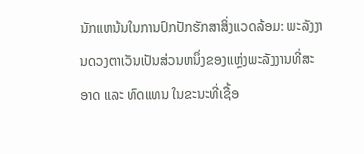ນັກແຫນ້ນໃນການປົກປັກຮັກສາສິ່ງແວດລ້ອມ: ພະລັງງານດວງຕາເວັນເປັນສ່ວນຫນຶ່ງຂອງແຫຼ່ງພະລັງງານທີ່ສະອາດ ແລະ ທົດແທນ ໃນຂະນະທີ່ເຊື້ອ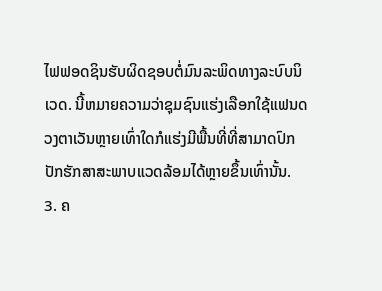ໄຟຟອດຊິນຮັບຜິດຊອບຕໍ່ມົນລະພິດທາງລະບົບນິເວດ. ນີ້ຫມາຍຄວາມວ່າຊຸມຊົນແຮ່ງເລືອກໃຊ້ແຟນດວງຕາເວັນຫຼາຍເທົ່າໃດກໍແຮ່ງມີພື້ນທີ່ທີ່ສາມາດປົກປັກຮັກສາສະພາບແວດລ້ອມໄດ້ຫຼາຍຂຶ້ນເທົ່ານັ້ນ.
3. ຄ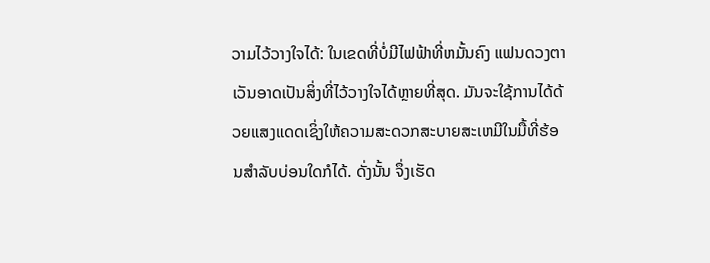ວາມໄວ້ວາງໃຈໄດ້: ໃນເຂດທີ່ບໍ່ມີໄຟຟ້າທີ່ຫມັ້ນຄົງ ແຟນດວງຕາເວັນອາດເປັນສິ່ງທີ່ໄວ້ວາງໃຈໄດ້ຫຼາຍທີ່ສຸດ. ມັນຈະໃຊ້ການໄດ້ດ້ວຍແສງແດດເຊິ່ງໃຫ້ຄວາມສະດວກສະບາຍສະເຫມີໃນມື້ທີ່ຮ້ອນສໍາລັບບ່ອນໃດກໍໄດ້. ດັ່ງນັ້ນ ຈຶ່ງເຮັດ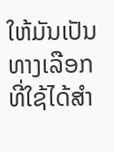ໃຫ້ມັນເປັນທາງເລືອກທີ່ໃຊ້ໄດ້ສໍາ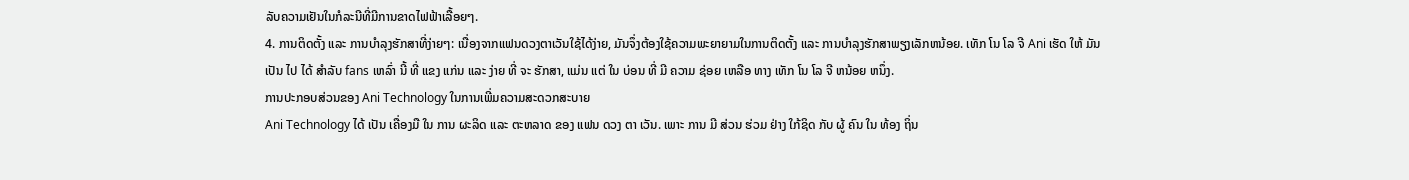ລັບຄວາມເຢັນໃນກໍລະນີທີ່ມີການຂາດໄຟຟ້າເລື້ອຍໆ.
4. ການຕິດຕັ້ງ ແລະ ການບໍາລຸງຮັກສາທີ່ງ່າຍໆ: ເນື່ອງຈາກແຟນດວງຕາເວັນໃຊ້ໄດ້ງ່າຍ, ມັນຈຶ່ງຕ້ອງໃຊ້ຄວາມພະຍາຍາມໃນການຕິດຕັ້ງ ແລະ ການບໍາລຸງຮັກສາພຽງເລັກຫນ້ອຍ. ເທັກ ໂນ ໂລ ຈີ Ani ເຮັດ ໃຫ້ ມັນ ເປັນ ໄປ ໄດ້ ສໍາລັບ fans ເຫລົ່າ ນີ້ ທີ່ ແຂງ ແກ່ນ ແລະ ງ່າຍ ທີ່ ຈະ ຮັກສາ, ແມ່ນ ແຕ່ ໃນ ບ່ອນ ທີ່ ມີ ຄວາມ ຊ່ອຍ ເຫລືອ ທາງ ເທັກ ໂນ ໂລ ຈີ ຫນ້ອຍ ຫນຶ່ງ.
ການປະກອບສ່ວນຂອງ Ani Technology ໃນການເພີ່ມຄວາມສະດວກສະບາຍ
Ani Technology ໄດ້ ເປັນ ເຄື່ອງມື ໃນ ການ ຜະລິດ ແລະ ຕະຫລາດ ຂອງ ແຟນ ດວງ ຕາ ເວັນ. ເພາະ ການ ມີ ສ່ວນ ຮ່ວມ ຢ່າງ ໃກ້ຊິດ ກັບ ຜູ້ ຄົນ ໃນ ທ້ອງ ຖິ່ນ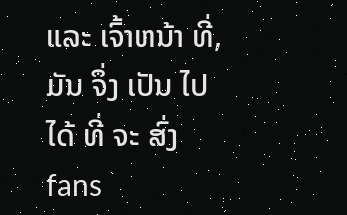ແລະ ເຈົ້າຫນ້າ ທີ່, ມັນ ຈຶ່ງ ເປັນ ໄປ ໄດ້ ທີ່ ຈະ ສົ່ງ fans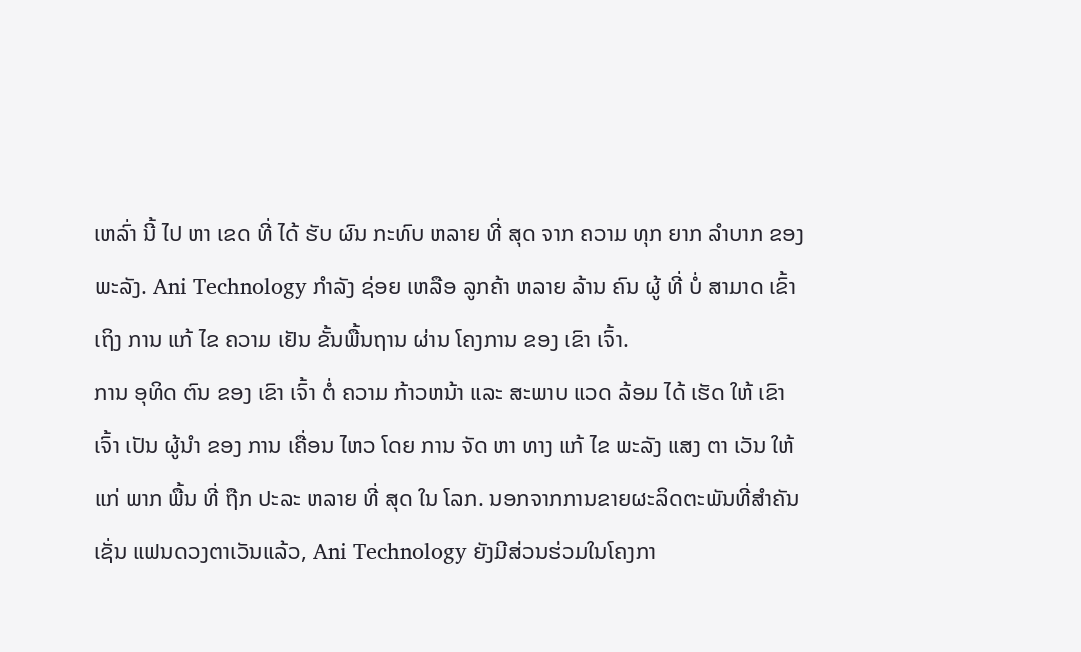ເຫລົ່າ ນີ້ ໄປ ຫາ ເຂດ ທີ່ ໄດ້ ຮັບ ຜົນ ກະທົບ ຫລາຍ ທີ່ ສຸດ ຈາກ ຄວາມ ທຸກ ຍາກ ລໍາບາກ ຂອງ ພະລັງ. Ani Technology ກໍາລັງ ຊ່ອຍ ເຫລືອ ລູກຄ້າ ຫລາຍ ລ້ານ ຄົນ ຜູ້ ທີ່ ບໍ່ ສາມາດ ເຂົ້າ ເຖິງ ການ ແກ້ ໄຂ ຄວາມ ເຢັນ ຂັ້ນພື້ນຖານ ຜ່ານ ໂຄງການ ຂອງ ເຂົາ ເຈົ້າ.
ການ ອຸທິດ ຕົນ ຂອງ ເຂົາ ເຈົ້າ ຕໍ່ ຄວາມ ກ້າວຫນ້າ ແລະ ສະພາບ ແວດ ລ້ອມ ໄດ້ ເຮັດ ໃຫ້ ເຂົາ ເຈົ້າ ເປັນ ຜູ້ນໍາ ຂອງ ການ ເຄື່ອນ ໄຫວ ໂດຍ ການ ຈັດ ຫາ ທາງ ແກ້ ໄຂ ພະລັງ ແສງ ຕາ ເວັນ ໃຫ້ ແກ່ ພາກ ພື້ນ ທີ່ ຖືກ ປະລະ ຫລາຍ ທີ່ ສຸດ ໃນ ໂລກ. ນອກຈາກການຂາຍຜະລິດຕະພັນທີ່ສໍາຄັນເຊັ່ນ ແຟນດວງຕາເວັນແລ້ວ, Ani Technology ຍັງມີສ່ວນຮ່ວມໃນໂຄງກາ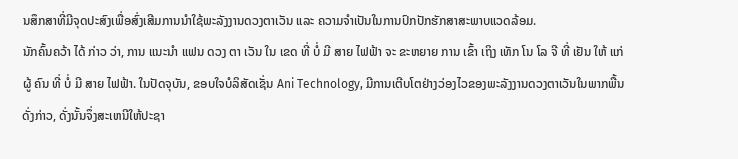ນສຶກສາທີ່ມີຈຸດປະສົງເພື່ອສົ່ງເສີມການນໍາໃຊ້ພະລັງງານດວງຕາເວັນ ແລະ ຄວາມຈໍາເປັນໃນການປົກປັກຮັກສາສະພາບແວດລ້ອມ.
ນັກຄົ້ນຄວ້າ ໄດ້ ກ່າວ ວ່າ, ການ ແນະນໍາ ແຟນ ດວງ ຕາ ເວັນ ໃນ ເຂດ ທີ່ ບໍ່ ມີ ສາຍ ໄຟຟ້າ ຈະ ຂະຫຍາຍ ການ ເຂົ້າ ເຖິງ ເທັກ ໂນ ໂລ ຈີ ທີ່ ເຢັນ ໃຫ້ ແກ່ ຜູ້ ຄົນ ທີ່ ບໍ່ ມີ ສາຍ ໄຟຟ້າ. ໃນປັດຈຸບັນ, ຂອບໃຈບໍລິສັດເຊັ່ນ Ani Technology, ມີການເຕີບໂຕຢ່າງວ່ອງໄວຂອງພະລັງງານດວງຕາເວັນໃນພາກພື້ນດັ່ງກ່າວ, ດັ່ງນັ້ນຈຶ່ງສະເຫນີໃຫ້ປະຊາ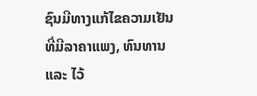ຊົນມີທາງແກ້ໄຂຄວາມເຢັນທີ່ມີລາຄາແພງ, ທົນທານ ແລະ ໄວ້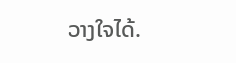ວາງໃຈໄດ້.